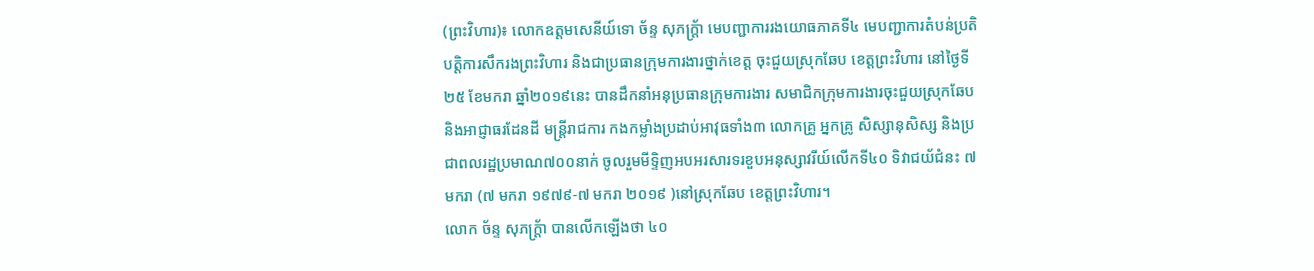(ព្រះវិហារ)៖ លោកឧត្តមសេនីយ៍ទោ ច័ន្ទ សុភក្ត្រ័ា មេបញ្ជាការរងយោធភាគទី៤ មេបញ្ជាការតំបន់ប្រតិបត្តិការសឹករងព្រះវិហារ និងជាប្រធានក្រុមការងារថ្នាក់ខេត្ត ចុះជួយស្រុកឆែប ខេត្តព្រះវិហារ នៅថ្ងៃទី២៥ ខែមករា ឆ្នាំ២០១៩នេះ បានដឹកនាំអនុប្រធានក្រុមការងារ សមាជិកក្រុមការងារចុះជួយស្រុកឆែប និងអាជ្ញាធរដែនដី មន្ត្រីរាជការ កងកម្លាំងប្រដាប់អាវុធទាំង៣ លោកគ្រូ អ្នកគ្រូ សិស្សានុសិស្ស និងប្រជាពលរដ្ឋប្រមាណ៧០០នាក់ ចូលរួមមីទ្ទិញអបអរសារទរខួបអនុស្សាវរីយ៍លើកទី៤០ ទិវាជយ័ជំនះ ៧ មករា (៧ មករា ១៩៧៩-៧ មករា ២០១៩ )នៅស្រុកឆែប ខេត្តព្រះវិហារ។
លោក ច័ន្ទ សុភក្ត្រ័ា បានលើកឡើងថា ៤០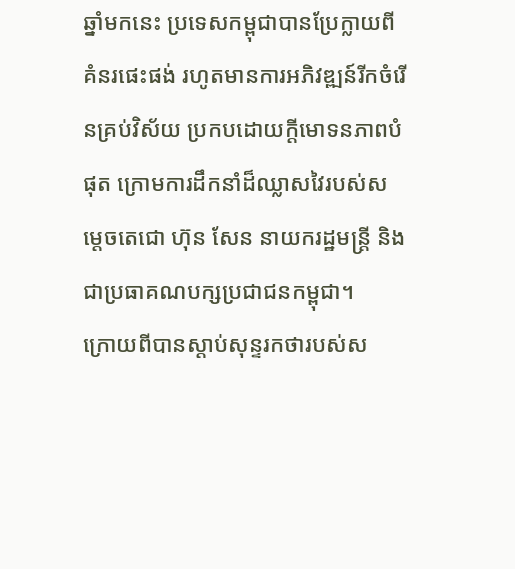ឆ្នាំមកនេះ ប្រទេសកម្ពុជាបានប្រែក្លាយពីគំនរផេះផង់ រហូតមានការអភិវឌ្ឍន៍រីកចំរើនគ្រប់វិស័យ ប្រកបដោយក្តីមោទនភាពបំផុត ក្រោមការដឹកនាំដ៏ឈ្លាសវៃរបស់សម្តេចតេជោ ហ៊ុន សែន នាយករដ្ឋមន្ត្រី និងជាប្រធាគណបក្សប្រជាជនកម្ពុជា។
ក្រោយពីបានស្តាប់សុន្ទរកថារបស់ស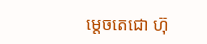ម្តេចតេជោ ហ៊ុ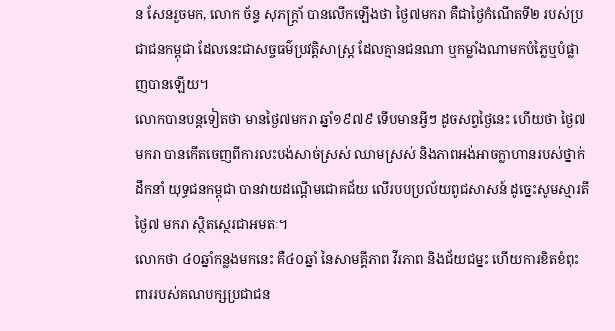ន សែនរួចមក, លោក ច័ន្ទ សុភក្ត្រា័ បានលើកឡើងថា ថ្ងៃ៧មករា គឺជាថ្ងៃកំណើតទី២ របស់ប្រជាជនកម្ពុជា ដែលនេះជាសច្ចធម៌ប្រវត្តិសាស្រ្ត ដែលគ្មានជនណា ឬកម្លាំងណាមកបំភ្លៃឬបំផ្លាញបានឡើយ។
លោកបានបន្ដទៀតថា មានថ្ងៃ៧មករា ឆ្នាំ១៩៧៩ ទើបមានអ្វីៗ ដូចសព្វថ្ងៃនេះ ហើយថា ថ្ងៃ៧មករា បានកើតចេញពីការលះបង់សាច់ស្រស់ ឈាមស្រស់ និងភាពអង់អាចក្លាហានរបស់ថ្នាក់ដឹកនាំ យុទ្ធជនកម្ពុជា បានវាយដណ្តើមជោគជ័យ លើរបបប្រល័យពូជសាសន៍ ដូច្នេះសូមស្មារតី ថ្ងៃ៧ មករា ស្ថិតស្ថេរជាអមតៈ។
លោកថា ៤០ឆ្នាំកន្លងមកនេះ គឺ៤០ឆ្នាំ នៃសាមគ្គីភាព វីរភាព និងជ័យជម្នះ ហើយការខិតខំពុះពាររបស់គណបក្សប្រជាជន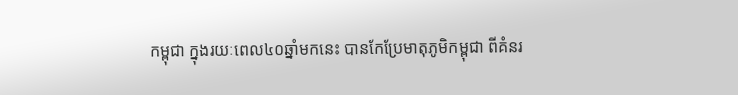កម្ពុជា ក្នុងរយៈពេល៤០ឆ្នាំមកនេះ បានកែប្រែមាតុភូមិកម្ពុជា ពីគំនរ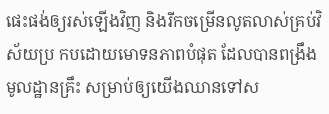ផេះផង់ឲ្យរស់ឡើងវិញ និងរីកចម្រើនលូតលាស់គ្រប់វិស័យប្រ កបដោយមោទនភាពបំផុត ដែលបានពង្រឹងមូលដ្ឋានគ្រឹះ សម្រាប់ឲ្យយើងឈានទៅស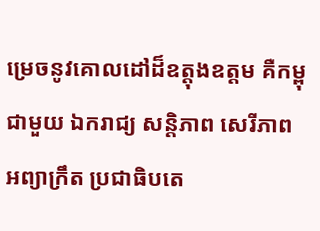ម្រេចនូវគោលដៅដ៏ឧត្តុងឧត្តម គឺកម្ពុជាមួយ ឯករាជ្យ សន្តិភាព សេរីភាព អព្យាក្រឹត ប្រជាធិបតេ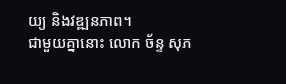យ្យ និងវឌ្ឍនភាព។
ជាមួយគ្នានោះ លោក ច័ន្ទ សុភ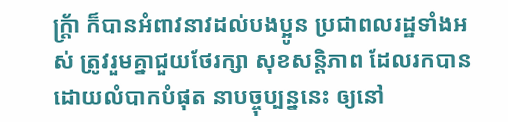ក្ត្រ័ា ក៏បានអំពាវនាវដល់បងប្អូន ប្រជាពលរដ្ឋទាំងអស់ ត្រូវរួមគ្នាជួយថែរក្សា សុខសន្តិភាព ដែលរកបានដោយលំបាកបំផុត នាបច្ចុប្បន្ននេះ ឲ្យនៅ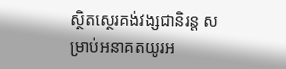ស្ថិតស្ថេរគង់វង្សជានិរន្ត សម្រាប់អនាគតយូរអ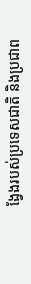ង្វែងរបស់ប្រទេសជាតិ និងប្រជាព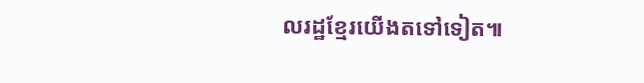លរដ្ឋខ្មែរយើងតទៅទៀត៕